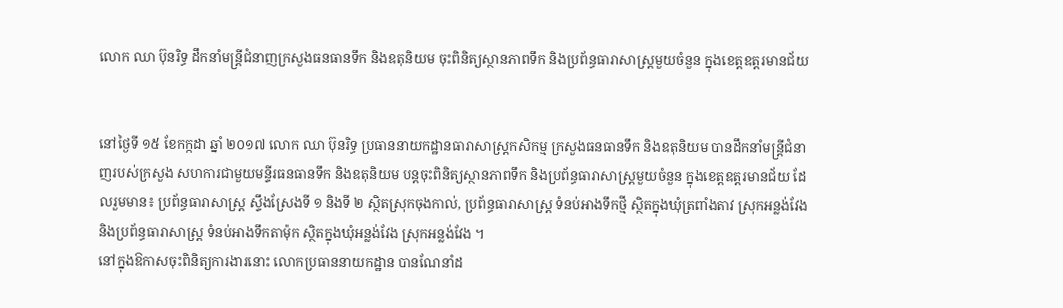លោក ឈា ប៊ុនរិទ្ធ ដឹកនាំមន្ត្រីជំនាញក្រសួងធនធានទឹក និងឧតុនិយម ចុះពិនិត្យស្ថានភាពទឹក និងប្រព័ន្ធធារាសាស្ត្រមួយចំនួន ក្នុងខេត្តឧត្តរមានជ័យ


នៅថ្ងៃទី ១៥ ខែកក្កដា ឆ្នាំ ២០១៧ លោក ឈា ប៊ុនរិទ្ធ ប្រធាននាយកដ្ឋានធារាសាស្ត្រកសិកម្ម ក្រសួងធនធានទឹក និងឧតុនិយម បានដឹកនាំមន្ត្រីជំនាញរបស់ក្រសួង សហការជាមួយមន្ទីរធនធានទឹក និងឧតុនិយម បន្តចុះពិនិត្យស្ថានភាពទឹក និងប្រព័ន្ធធារាសាស្ត្រមួយចំនួន ក្នុងខេត្តឧត្តរមានជ័យ ដែលរួមមាន៖ ប្រព័ន្ធធារាសាស្ត្រ ស្ទឹងស្រែងទី ១ និងទី ២ ស្ថិតស្រុកចុងកាល់, ប្រព័ន្ធធារាសាស្ត្រ ទំនប់អាងទឹកថ្មី ស្ថិតក្នុងឃុំត្រពាំងតាវ ស្រុកអន្លង់វែង និងប្រព័ន្ធធារាសាស្ត្រ ទំនប់អាងទឹកតាម៉ុក ស្ថិតក្នុងឃុំអន្លង់វែង ស្រុកអន្លង់វែង ។
នៅក្នុងឱកាសចុះពិនិត្យការងារនោះ លោកប្រធាននាយកដ្ឋាន បានណែនាំដ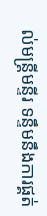ល់មន្ត្រីមន្ទីរ ទន្ទឹមនឹងការផ្គត់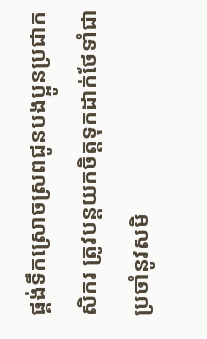ផ្គង់ទឹកស្រោចស្រពជូនបងប្អូនប្រជាកសិករ ត្រូវបន្តយកចិត្តទុកដាក់ថែទាំជាប្រចាំនូវសមិ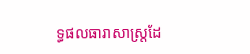ទ្ធផលធារាសាស្ត្រដែ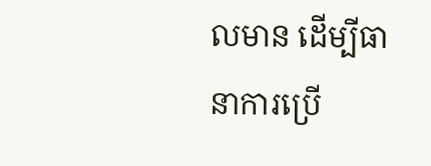លមាន ដើម្បីធានាការប្រើ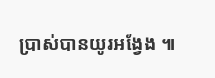ប្រាស់បានយូរអង្វែង ៕